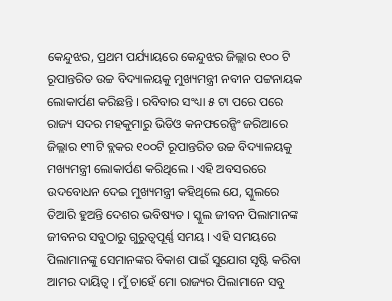କେନ୍ଦୁଝର, ପ୍ରଥମ ପର୍ଯ୍ୟାୟରେ କେନ୍ଦୁଝର ଜିଲ୍ଲାର ୧୦୦ ଟି ରୂପାନ୍ତରିତ ଉଚ୍ଚ ବିଦ୍ୟାଳୟକୁ ମୁଖ୍ୟମନ୍ତ୍ରୀ ନବୀନ ପଟ୍ଟନାୟକ ଲୋକାର୍ପଣ କରିଛନ୍ତି । ରବିବାର ସଂଧ୍ୟା ୫ ଟା ପରେ ପରେ ରାଜ୍ୟ ସଦର ମହକୁମାରୁ ଭିଡିଓ କନଫରେନ୍ସିଂ ଜରିଆରେ ଜିଲ୍ଲାର ୧୩ଟି ବ୍ଲକର ୧୦୦ଟି ରୂପାନ୍ତରିତ ଉଚ୍ଚ ବିଦ୍ୟାଳୟକୁ ମଖ୍ୟମନ୍ତ୍ରୀ ଲୋକାର୍ପଣ କରିଥିଲେ । ଏହି ଅବସରରେ ଉଦବୋଧନ ଦେଇ ମୁଖ୍ୟମନ୍ତ୍ରୀ କହିଥିଲେ ଯେ, ସ୍କୁଲରେ ତିଆରି ହୁଅନ୍ତି ଦେଶର ଭବିଷ୍ୟତ । ସ୍କୁଲ ଜୀବନ ପିଲାମାନଙ୍କ ଜୀବନର ସବୁଠାରୁ ଗୁରୁତ୍ୱପୂର୍ଣ୍ଣ ସମୟ । ଏହି ସମୟରେ ପିଲାମାନଙ୍କୁ ସେମାନଙ୍କର ବିକାଶ ପାଇଁ ସୁଯୋଗ ସୃଷ୍ଟି କରିବା ଆମର ଦାୟିତ୍ୱ । ମୁଁ ଚାହେଁ ମୋ ରାଜ୍ୟର ପିଲାମାନେ ସବୁ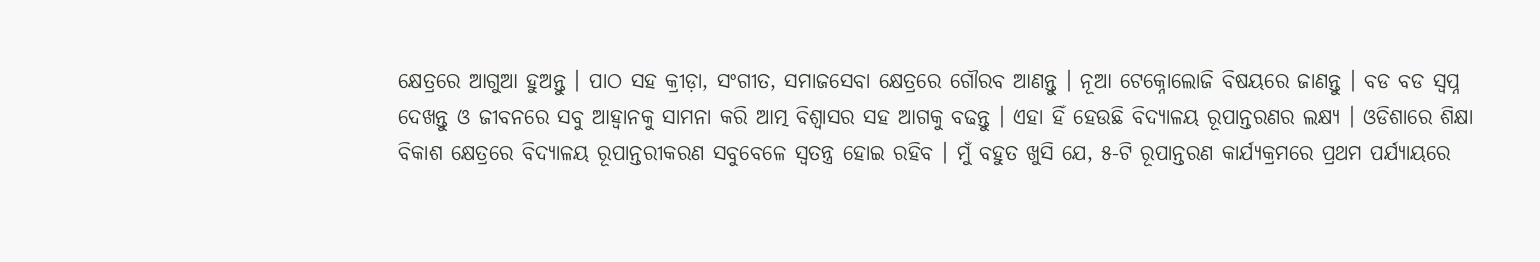କ୍ଷେତ୍ରରେ ଆଗୁଆ ହୁଅନ୍ତୁ । ପାଠ ସହ କ୍ରୀଡ଼ା, ସଂଗୀତ, ସମାଜସେବା କ୍ଷେତ୍ରରେ ଗୌରବ ଆଣନ୍ତୁ । ନୂଆ ଟେକ୍ନୋଲୋଜି ବିଷୟରେ ଜାଣନ୍ତୁ । ବଡ ବଡ ସ୍ୱପ୍ନ ଦେଖନ୍ତୁ ଓ ଜୀବନରେ ସବୁ ଆହ୍ୱାନକୁ ସାମନା କରି ଆତ୍ମ ବିଶ୍ୱାସର ସହ ଆଗକୁ ବଢନ୍ତୁ । ଏହା ହିଁ ହେଉଛି ବିଦ୍ୟାଳୟ ରୂପାନ୍ତରଣର ଲକ୍ଷ୍ୟ । ଓଡିଶାରେ ଶିକ୍ଷା ବିକାଶ କ୍ଷେତ୍ରରେ ବିଦ୍ୟାଳୟ ରୂପାନ୍ତରୀକରଣ ସବୁବେଳେ ସ୍ୱତନ୍ତ୍ର ହୋଇ ରହିବ । ମୁଁ ବହୁତ ଖୁସି ଯେ, ୫-ଟି ରୂପାନ୍ତରଣ କାର୍ଯ୍ୟକ୍ରମରେ ପ୍ରଥମ ପର୍ଯ୍ୟାୟରେ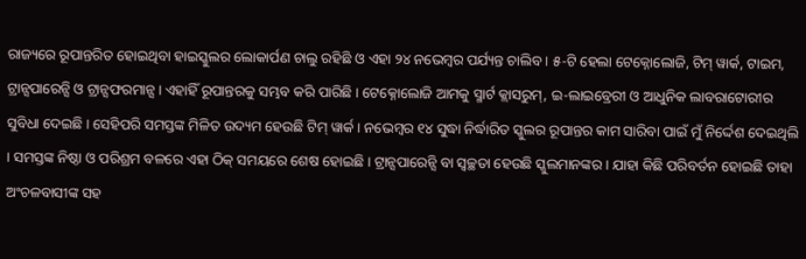ରାଜ୍ୟରେ ରୂପାନ୍ତରିତ ହୋଇଥିବା ହାଇସ୍କୁଲର ଲୋକାର୍ପଣ ଚାଲୁ ରହିଛି ଓ ଏହା ୨୪ ନଭେମ୍ବର ପର୍ଯ୍ୟନ୍ତ ଚାଲିବ । ୫-ଟି ହେଲା ଟେକ୍ନୋଲୋଜି, ଟିମ୍ ୱାର୍କ, ଟାଇମ, ଟ୍ରାନ୍ସପାରେନ୍ସି ଓ ଟ୍ରାନ୍ସଫରମାନ୍ସ । ଏହାହିଁ ରୂପାନ୍ତରକୁ ସମ୍ଭବ କରି ପାରିଛି । ଟେକ୍ନୋଲୋଜି ଆମକୁ ସ୍ମାର୍ଟ କ୍ଲାସରୁମ୍, ଇ-ଲାଇବ୍ରେରୀ ଓ ଆଧୁନିକ ଲାବରାଟୋରୀର ସୁବିଧା ଦେଇଛି । ସେହିପରି ସମସ୍ତଙ୍କ ମିଳିତ ଉଦ୍ୟମ ହେଉଛି ଟିମ୍ ୱାର୍କ । ନଭେମ୍ବର ୧୪ ସୁଦ୍ଧା ନିର୍ଦ୍ଧାରିତ ସ୍କୁଲର ରୂପାନ୍ତର କାମ ସାରିବା ପାଇଁ ମୁଁ ନିର୍ଦ୍ଦେଶ ଦେଇଥିଲି । ସମସ୍ତଙ୍କ ନିଷ୍ଠା ଓ ପରିଶ୍ରମ ବଳରେ ଏହା ଠିକ୍ ସମୟରେ ଶେଷ ହୋଇଛି । ଟ୍ରାନ୍ସପାରେନ୍ସି ବା ସ୍ୱଚ୍ଛତା ହେଉଛି ସ୍କୁଲମାନଙ୍କର । ଯାହା କିଛି ପରିବର୍ତନ ହୋଇଛି ତାହା ଅଂଚଳବାସୀଙ୍କ ସହ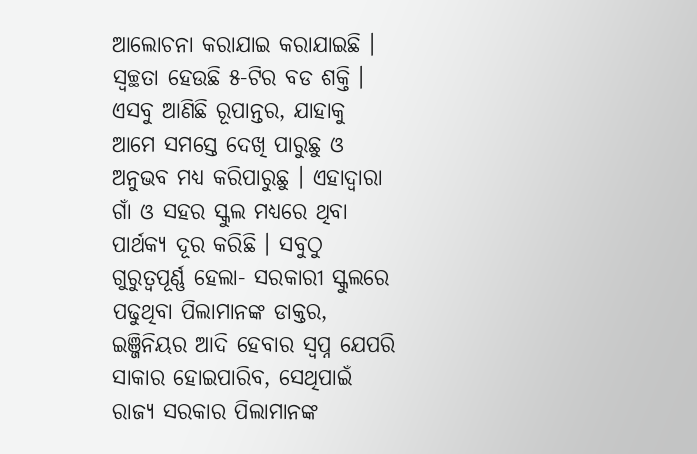ଆଲୋଚନା କରାଯାଇ କରାଯାଇଛି । ସ୍ୱଚ୍ଛତା ହେଉଛି ୫-ଟିର ବଡ ଶକ୍ତି । ଏସବୁ ଆଣିଛି ରୂପାନ୍ତର, ଯାହାକୁ ଆମେ ସମସ୍ତେ ଦେଖି ପାରୁଛୁ ଓ ଅନୁଭବ ମଧ୍ୟ କରିପାରୁଛୁ । ଏହାଦ୍ୱାରା ଗାଁ ଓ ସହର ସ୍କୁଲ ମଧ୍ୟରେ ଥିବା ପାର୍ଥକ୍ୟ ଦୂର କରିଛି । ସବୁଠୁ ଗୁରୁତ୍ୱପୂର୍ଣ୍ଣ ହେଲା- ସରକାରୀ ସ୍କୁଲରେ ପଢୁଥିବା ପିଲାମାନଙ୍କ ଡାକ୍ତର, ଇଞ୍ଜିନିୟର ଆଦି ହେବାର ସ୍ୱପ୍ନ ଯେପରି ସାକାର ହୋଇପାରିବ, ସେଥିପାଇଁ ରାଜ୍ୟ ସରକାର ପିଲାମାନଙ୍କ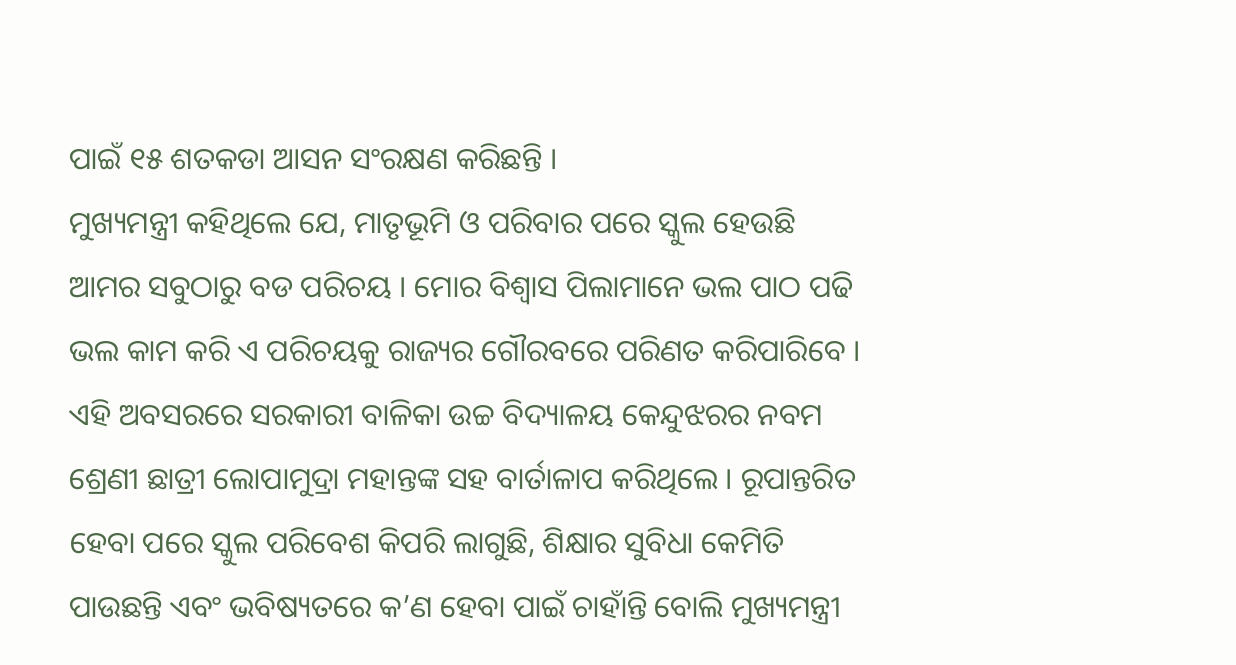ପାଇଁ ୧୫ ଶତକଡା ଆସନ ସଂରକ୍ଷଣ କରିଛନ୍ତି ।
ମୁଖ୍ୟମନ୍ତ୍ରୀ କହିଥିଲେ ଯେ, ମାତୃଭୂମି ଓ ପରିବାର ପରେ ସ୍କୁଲ ହେଉଛି ଆମର ସବୁଠାରୁ ବଡ ପରିଚୟ । ମୋର ବିଶ୍ୱାସ ପିଲାମାନେ ଭଲ ପାଠ ପଢି ଭଲ କାମ କରି ଏ ପରିଚୟକୁ ରାଜ୍ୟର ଗୌରବରେ ପରିଣତ କରିପାରିବେ । ଏହି ଅବସରରେ ସରକାରୀ ବାଳିକା ଉଚ୍ଚ ବିଦ୍ୟାଳୟ କେନ୍ଦୁଝରର ନବମ ଶ୍ରେଣୀ ଛାତ୍ରୀ ଲୋପାମୁଦ୍ରା ମହାନ୍ତଙ୍କ ସହ ବାର୍ତାଳାପ କରିଥିଲେ । ରୂପାନ୍ତରିତ ହେବା ପରେ ସ୍କୁଲ ପରିବେଶ କିପରି ଲାଗୁଛି, ଶିକ୍ଷାର ସୁବିଧା କେମିତି ପାଉଛନ୍ତି ଏବଂ ଭବିଷ୍ୟତରେ କ’ଣ ହେବା ପାଇଁ ଚାହାଁନ୍ତି ବୋଲି ମୁଖ୍ୟମନ୍ତ୍ରୀ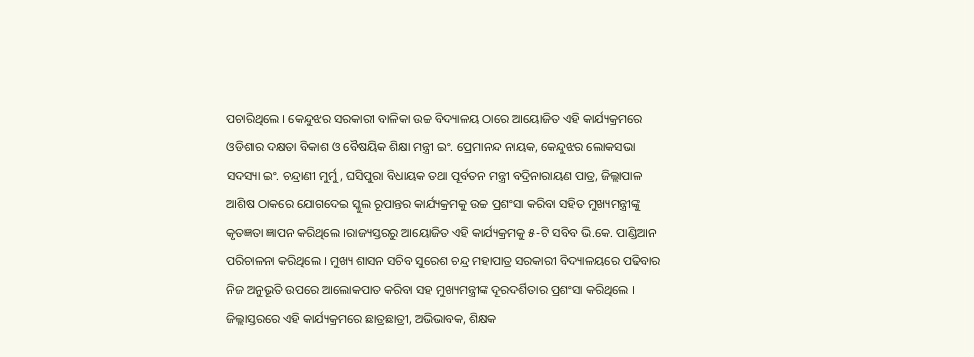ପଚାରିଥିଲେ । କେନ୍ଦୁଝର ସରକାରୀ ବାଳିକା ଉଚ୍ଚ ବିଦ୍ୟାଳୟ ଠାରେ ଆୟୋଜିତ ଏହି କାର୍ଯ୍ୟକ୍ରମରେ ଓଡିଶାର ଦକ୍ଷତା ବିକାଶ ଓ ବୈଷୟିକ ଶିକ୍ଷା ମନ୍ତ୍ରୀ ଇଂ. ପ୍ରେମାନନ୍ଦ ନାୟକ, କେନ୍ଦୁଝର ଲୋକସଭା ସଦସ୍ୟା ଇଂ. ଚନ୍ଦ୍ରାଣୀ ମୁର୍ମୁ, ଘସିପୁରା ବିଧାୟକ ତଥା ପୂର୍ବତନ ମନ୍ତ୍ରୀ ବଦ୍ରିନାରାୟଣ ପାତ୍ର, ଜିଲ୍ଲାପାଳ ଆଶିଷ ଠାକରେ ଯୋଗଦେଇ ସ୍କୁଲ ରୂପାନ୍ତର କାର୍ଯ୍ୟକ୍ରମକୁ ଉଚ୍ଚ ପ୍ରଶଂସା କରିବା ସହିତ ମୁଖ୍ୟମନ୍ତ୍ରୀଙ୍କୁ କୃତଜ୍ଞତା ଜ୍ଞାପନ କରିଥିଲେ ।ରାଜ୍ୟସ୍ତରରୁ ଆୟୋଜିତ ଏହି କାର୍ଯ୍ୟକ୍ରମକୁ ୫-ଟି ସବିବ ଭି.କେ. ପାଣ୍ଡିଆନ ପରିଚାଳନା କରିଥିଲେ । ମୁଖ୍ୟ ଶାସନ ସଚିବ ସୁରେଶ ଚନ୍ଦ୍ର ମହାପାତ୍ର ସରକାରୀ ବିଦ୍ୟାଳୟରେ ପଢିବାର ନିଜ ଅନୁଭୂତି ଉପରେ ଆଲୋକପାତ କରିବା ସହ ମୁଖ୍ୟମନ୍ତ୍ରୀଙ୍କ ଦୂରଦର୍ଶିତାର ପ୍ରଶଂସା କରିଥିଲେ । ଜିଲ୍ଲାସ୍ତରରେ ଏହି କାର୍ଯ୍ୟକ୍ରମରେ ଛାତ୍ରଛାତ୍ରୀ, ଅଭିଭାବକ, ଶିକ୍ଷକ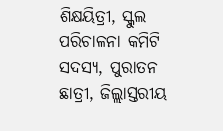ଶିକ୍ଷୟିତ୍ରୀ, ସ୍କୁଲ ପରିଚାଳନା କମିଟି ସଦସ୍ୟ, ପୁରାତନ ଛାତ୍ରୀ, ଜିଲ୍ଲାସ୍ତରୀୟ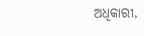ଅଧିକାରୀ,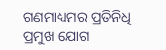ଗଣମାଧ୍ୟମର ପ୍ରତିନିଧି ପ୍ରମୁଖ ଯୋଗ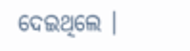ଦେଇଥିଲେ ।